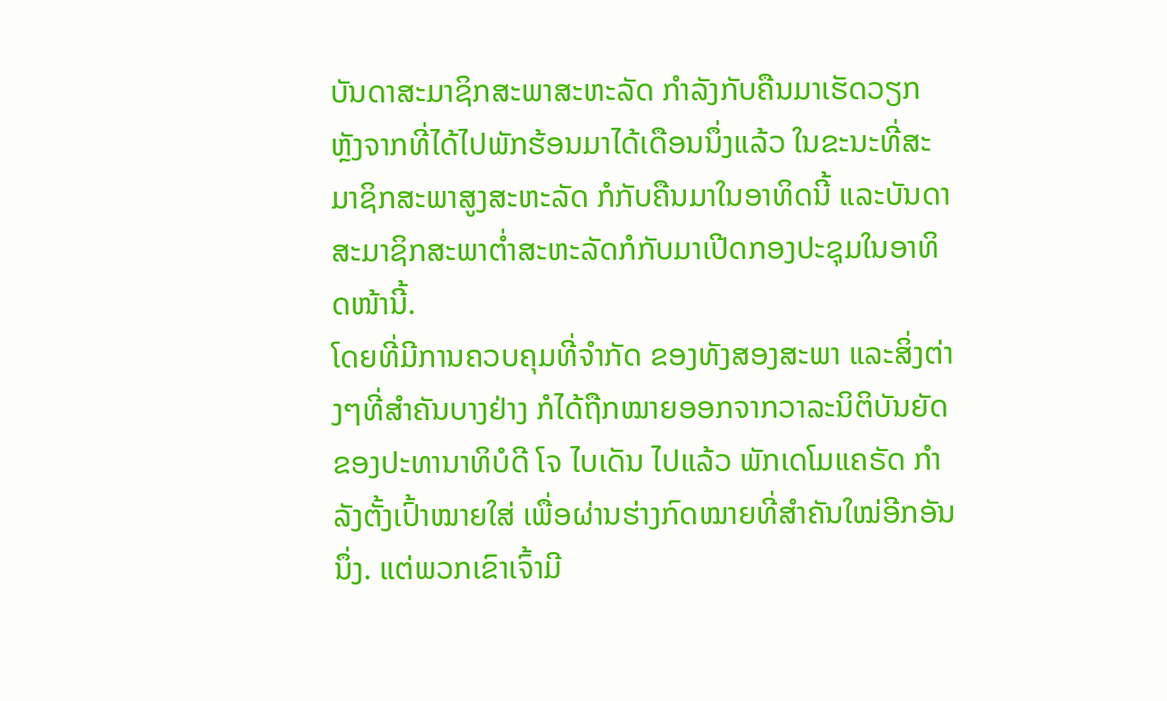ບັນດາສະມາຊິກສະພາສະຫະລັດ ກຳລັງກັບຄືນມາເຮັດວຽກ ຫຼັງຈາກທີ່ໄດ້ໄປພັກຮ້ອນມາໄດ້ເດືອນນຶ່ງແລ້ວ ໃນຂະນະທີ່ສະມາຊິກສະພາສູງສະຫະລັດ ກໍກັບຄືນມາໃນອາທິດນີ້ ແລະບັນດາສະມາຊິກສະພາຕ່ຳສະຫະລັດກໍກັບມາເປີດກອງປະຊຸມໃນອາທິດໜ້ານີ້.
ໂດຍທີ່ມີການຄວບຄຸມທີ່ຈຳກັດ ຂອງທັງສອງສະພາ ແລະສິ່ງຕ່າງໆທີ່ສຳຄັນບາງຢ່າງ ກໍໄດ້ຖືກໝາຍອອກຈາກວາລະນິຕິບັນຍັດຂອງປະທານາທິບໍດີ ໂຈ ໄບເດັນ ໄປແລ້ວ ພັກເດໂມແຄຣັດ ກຳລັງຕັ້ງເປົ້າໝາຍໃສ່ ເພື່ອຜ່ານຮ່າງກົດໝາຍທີ່ສຳຄັນໃໝ່ອີກອັນນຶ່ງ. ແຕ່ພວກເຂົາເຈົ້າມີ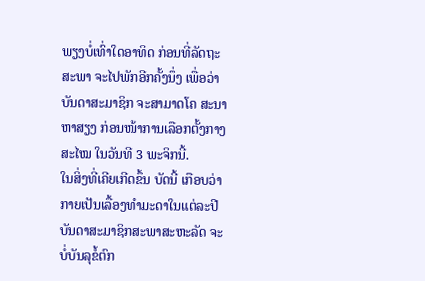ພຽງບໍ່ເທົ່າໃດອາທິດ ກ່ອນທີ່ລັດຖະສະພາ ຈະໄປພັກອີກຄັ້ງນຶ່ງ ເພື່ອວ່າ ບັນດາສະມາຊິກ ຈະສາມາດໂຄ ສະນາຫາສຽງ ກ່ອນໜ້າການເລືອກຕັ້ງກາງສະໄໝ ໃນວັນທີ 3 ພະຈິກນີ້.
ໃນສິ່ງທີ່ເຄີຍເກີດຂຶ້ນ ບັດນີ້ ເກືອບວ່າ ກາຍເປັນເລື້ອງທຳມະດາໃນແຕ່ລະປີ ບັນດາສະມາຊິກສະພາສະຫະລັດ ຈະບໍ່ບັນລຸຂໍ້ຕົກ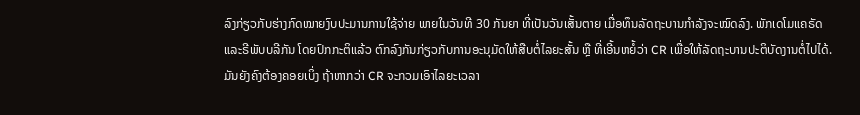ລົງກ່ຽວກັບຮ່າງກົດໝາຍງົບປະມານການໃຊ້ຈ່າຍ ພາຍໃນວັນທີ 30 ກັນຍາ ທີ່ເປັນວັນເສັ້ນຕາຍ ເມື່ອທຶນລັດຖະບານກຳລັງຈະໝົດລົງ. ພັກເດໂມແຄຣັດ ແລະຣີພັບບລີກັນ ໂດຍປົກກະຕິແລ້ວ ຕົກລົງກັນກ່ຽວກັບການອະນຸມັດໃຫ້ສືບຕໍ່ໄລຍະສັ້ນ ຫຼື ທີ່ເອີ້ນຫຍໍ້ວ່າ CR ເພື່ອໃຫ້ລັດຖະບານປະຕິບັດງານຕໍ່ໄປໄດ້. ມັນຍັງຄົງຕ້ອງຄອຍເບິ່ງ ຖ້າຫາກວ່າ CR ຈະກວມເອົາໄລຍະເວລາ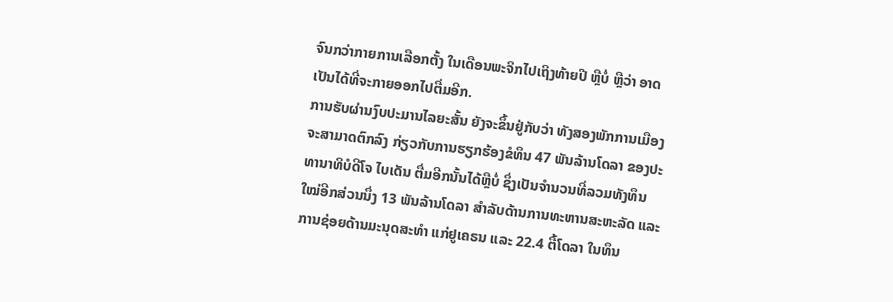ຈົນກວ່າກາຍການເລືອກຕັ້ງ ໃນເດືອນພະຈິກໄປເຖິງທ້າຍປີ ຫຼືບໍ່ ຫຼືວ່າ ອາດເປັນໄດ້ທີ່ຈະກາຍອອກໄປຕື່ມອີກ.
ການຮັບຜ່ານງົບປະມານໄລຍະສັ້ນ ຍັງຈະຂຶ້ນຢູ່ກັບວ່າ ທັງສອງພັກການເມືອງ ຈະສາມາດຕົກລົງ ກ່ຽວກັບການຮຽກຮ້ອງຂໍທຶນ 47 ພັນລ້ານໂດລາ ຂອງປະ ທານາທິບໍດີໂຈ ໄບເດັນ ຕື່ມອີກນັ້ນໄດ້ຫຼືບໍ່ ຊຶ່ງເປັນຈຳນວນທີ່ລວມທັງທຶນໃໝ່ອີກສ່ວນນຶ່ງ 13 ພັນລ້ານໂດລາ ສຳລັບດ້ານການທະຫານສະຫະລັດ ແລະການຊ່ອຍດ້ານມະນຸດສະທຳ ແກ່ຢູເຄຣນ ແລະ 22.4 ຕື້ໂດລາ ໃນທຶນ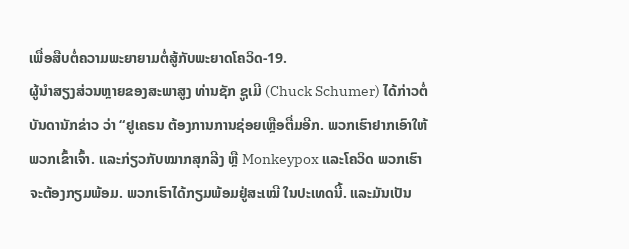ເພື່ອສືບຕໍ່ຄວາມພະຍາຍາມຕໍ່ສູ້ກັບພະຍາດໂຄວິດ-19.
ຜູ້ນຳສຽງສ່ວນຫຼາຍຂອງສະພາສູງ ທ່ານຊັກ ຊູເມີ (Chuck Schumer) ໄດ້ກ່າວຕໍ່ບັນດານັກຂ່າວ ວ່າ “ຢູເຄຣນ ຕ້ອງການການຊ່ອຍເຫຼືອຕື່ມອີກ. ພວກເຮົາຢາກເອົາໃຫ້ພວກເຂົ້າເຈົ້າ. ແລະກ່ຽວກັບໝາກສຸກລີງ ຫຼື Monkeypox ແລະໂຄວິດ ພວກເຮົາຈະຕ້ອງກຽມພ້ອມ. ພວກເຮົາໄດ້ກຽມພ້ອມຢູ່ສະເໝີ ໃນປະເທດນີ້. ແລະມັນເປັນ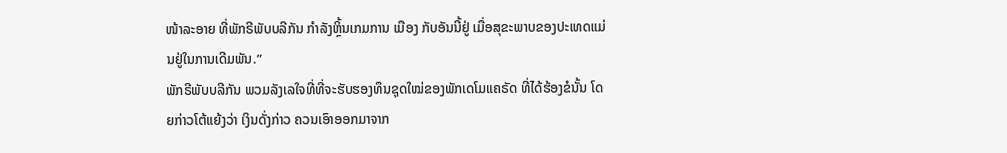ໜ້າລະອາຍ ທີ່ພັກຣີພັບບລີກັນ ກຳລັງຫຼິ້ນເກມການ ເມືອງ ກັບອັນນີ້ຢູ່ ເມື່ອສຸຂະພາບຂອງປະເທດແມ່ນຢູ່ໃນການເດີມພັນ.”
ພັກຣີພັບບລີກັນ ພວມລັງເລໃຈທີ່ທີ່ຈະຮັບຮອງທຶນຊຸດໃໝ່ຂອງພັກເດໂມແຄຣັດ ທີ່ໄດ້ຮ້ອງຂໍນັ້ນ ໂດຍກ່າວໂຕ້ແຍ້ງວ່າ ເງິນດັ່ງກ່າວ ຄວນເອົາອອກມາຈາກ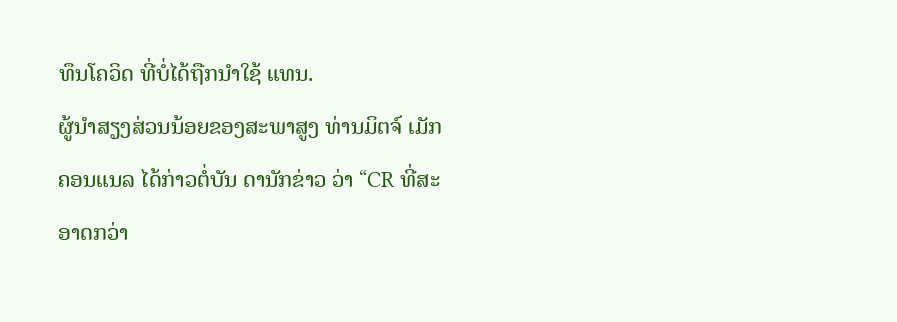ທຶນໂຄວິດ ທີ່ບໍ່ໄດ້ຖືກນຳໃຊ້ ແທນ.
ຜູ້ນຳສຽງສ່ວນນ້ອຍຂອງສະພາສູງ ທ່ານມິຕຈ໌ ເມັກຄອນແນລ ໄດ້ກ່າວຕໍ່ບັນ ດານັກຂ່າວ ວ່າ “CR ທີ່ສະອາດກວ່າ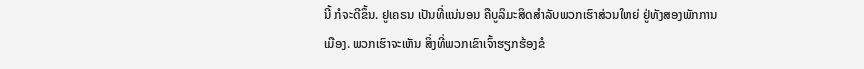ນີ້ ກໍຈະດີຂຶ້ນ. ຢູເຄຣນ ເປັນທີ່ແນ່ນອນ ຄືບູລິມະສິດສຳລັບພວກເຮົາສ່ວນໃຫຍ່ ຢູ່ທັງສອງພັກການເມືອງ. ພວກເຮົາຈະເຫັນ ສິ່ງທີ່ພວກເຂົາເຈົ້າຮຽກຮ້ອງຂໍ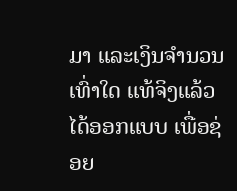ມາ ແລະເງິນຈຳນວນເທົ່າໃດ ແທ້ຈິງແລ້ວໄດ້ອອກແບບ ເພື່ອຊ່ອຍ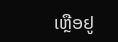ເຫຼືອຢູ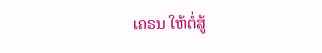ເຄຣນ ໃຫ້ຕໍ່ສູ້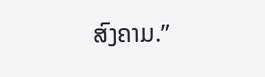ສົງຄາມ.”